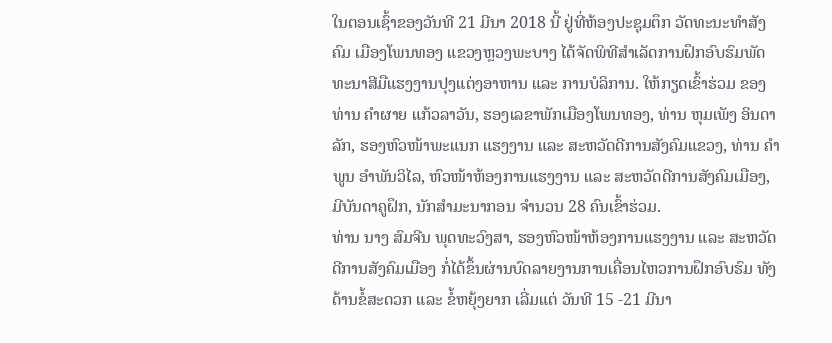ໃນຕອນເຊົ້າຂອງວັນທີ 21 ມີນາ 2018 ນີ້ ຢູ່ທີ່ຫ້ອງປະຊຸມຕຶກ ວັດທະນະທໍາສັງຄົມ ເມືອງໂພນທອງ ແຂວງຫຼວງພະບາງ ໄດ້ຈັດພິທີສຳເລັດການຝຶກອົບຮົມພັດທະນາສີມືແຮງງານປຸງແຕ່ງອາຫານ ແລະ ການບໍລິການ. ໃຫ້ກຽດເຂົ້າຮ່ວມ ຂອງ ທ່ານ ຄໍາຜາຍ ແກ້ວລາວັນ, ຮອງເລຂາພັກເມືອງໂພນທອງ, ທ່ານ ຫຸມເພັງ ອິນດາລັກ, ຮອງຫົວໜ້າພະແນກ ແຮງງານ ແລະ ສະຫວັດດີການສັງຄົມແຂວງ, ທ່ານ ຄໍາພູນ ອຳພັນວິໄລ, ຫົວໜ້າຫ້ອງການແຮງງານ ແລະ ສະຫວັດດີການສັງຄົມເມືອງ, ມີບັນດາຄູຝຶກ, ນັກສໍາມະນາກອນ ຈໍານວນ 28 ຄົນເຂົ້າຮ່ວມ.
ທ່ານ ນາງ ສົມຈີນ ພຸດທະວົງສາ, ຮອງຫົວໜ້າຫ້ອງການແຮງງານ ແລະ ສະຫວັດດີການສັງຄົມເມືອງ ກໍ່ໄດ້ຂຶ້ນຜ່ານບົດລາຍງານການເຄື່ອນໄຫວການຝຶກອົບຮົມ ທັງດ້ານຂໍ້ສະດວກ ແລະ ຂໍ້ຫຍຸ້ງຍາກ ເລີ່ມແຕ່ ວັນທີ 15 -21 ມີນາ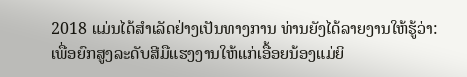2018 ແມ່ນໄດ້ສໍາເລັດຢ່າງເປັນທາງການ ທ່ານຍັງໄດ້ລາຍງານໃຫ້ຮູ້ວ່າ: ເພື່ອຍົກສູງລະດັບສີມືແຮງງານໃຫ້ແກ່ເອື້ອຍນ້ອງແມ່ຍິ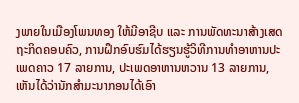ງພາຍໃນເມືອງໂພນທອງ ໃຫ້ມີອາຊີບ ແລະ ການພັດທະນາສ້າງເສດຖະກິດຄອບຄົວ, ການຝຶກອົບຮົມໄດ້ຮຽນຮູ້ວິທີການທຳອາຫານປະເພດຄາວ 17 ລາຍການ, ປະເພດອາຫານຫວານ 13 ລາຍການ, ເຫັນໄດ້ວ່ານັກສໍາມະນາກອນໄດ້ເອົາ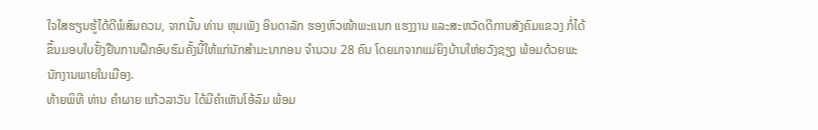ໃຈໃສຮຽນຮູ້ໄດ້ດີພໍສົມຄວນ, ຈາກນັ້ນ ທ່ານ ຫຸມເພັງ ອິນດາລັກ ຮອງຫົວໜ້າພະແນກ ແຮງງານ ແລະສະຫວັດດີການສັງຄົມແຂວງ ກໍ່ໄດ້ຂຶ້ນມອບໃບຢັ້ງຢືນການຝຶກອົບຮົມຄັ້ງນີ້ໃຫ້ແກ່ນັກສຳມະນາກອນ ຈໍານວນ 28 ຄົນ ໂດຍມາຈາກແມ່ຍິງບ້ານໃຫ່ຍວັງຊຽງ ພ້ອມດ້ວຍພະນັກງານພາຍໃນເມືອງ.
ທ້າຍພິທີ ທ່ານ ຄໍາຜາຍ ແກ້ວລາວັນ ໄດ້ມີຄໍາເຫັນໂອ້ລົມ ພ້ອມ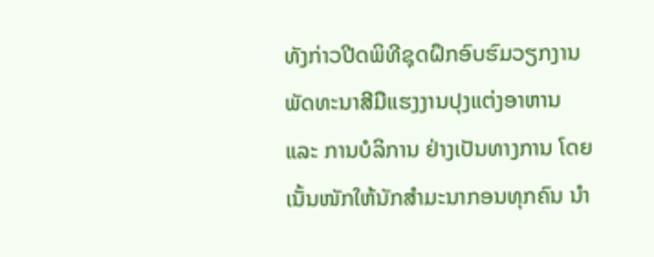ທັງກ່າວປີດພິທີຊຸດຝຶກອົບຮົມວຽກງານພັດທະນາສີມືແຮງງານປຸງແຕ່ງອາຫານ ແລະ ການບໍລິການ ຢ່າງເປັນທາງການ ໂດຍເນັ້ນໜັກໃຫ້ນັກສຳມະນາກອນທຸກຄົນ ນຳ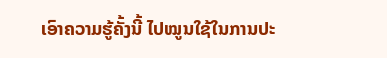ເອົາຄວາມຮູ້ຄັ້ງນີ້ ໄປໝູນໃຊ້ໃນການປະ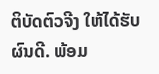ຕິບັດຕົວຈີງ ໃຫ້ໄດ້ຮັບຜົນດີ. ພ້ອມ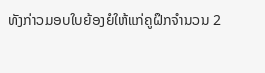ທັງກ່າວມອບໃບຍ້ອງຍໍໃຫ້ແກ່ຄູຝຶກຈໍານວນ 2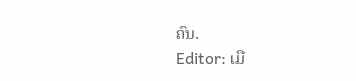ຄົນ.
Editor: ເມື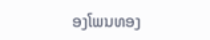ອງໂພນທອງ